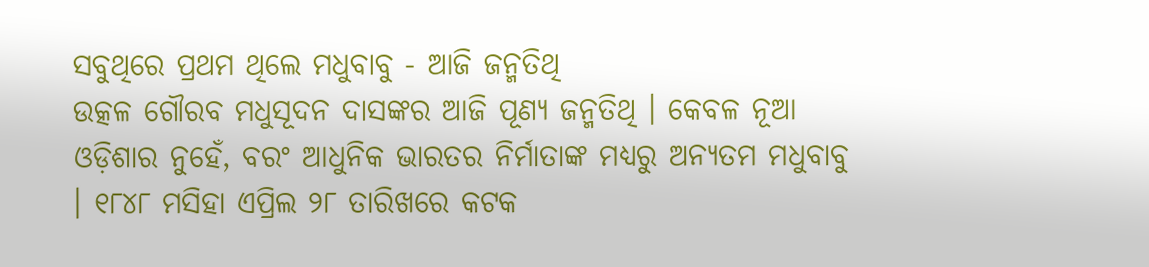ସବୁଥିରେ ପ୍ରଥମ ଥିଲେ ମଧୁବାବୁ - ଆଜି ଜନ୍ମତିଥି
ଉତ୍କଳ ଗୌରବ ମଧୁସୂଦନ ଦାସଙ୍କର ଆଜି ପୂଣ୍ୟ ଜନ୍ମତିଥି । କେବଳ ନୂଆ ଓଡ଼ିଶାର ନୁହେଁ, ବରଂ ଆଧୁନିକ ଭାରତର ନିର୍ମାତାଙ୍କ ମଧ୍ୟରୁ ଅନ୍ୟତମ ମଧୁବାବୁ । ୧୮୪୮ ମସିହା ଏପ୍ରିଲ ୨୮ ତାରିଖରେ କଟକ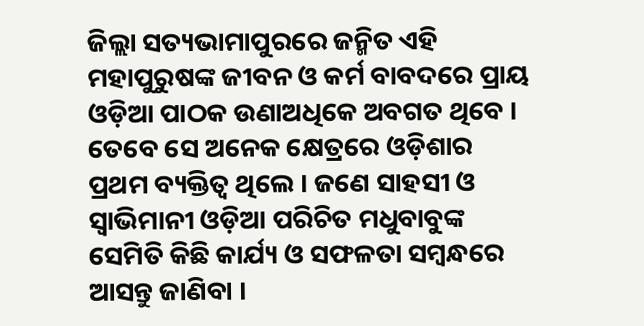ଜିଲ୍ଲା ସତ୍ୟଭାମାପୁରରେ ଜନ୍ମିତ ଏହି ମହାପୁରୁଷଙ୍କ ଜୀବନ ଓ କର୍ମ ବାବଦରେ ପ୍ରାୟ ଓଡ଼ିଆ ପାଠକ ଉଣାଅଧିକେ ଅବଗତ ଥିବେ । ତେବେ ସେ ଅନେକ କ୍ଷେତ୍ରରେ ଓଡ଼ିଶାର ପ୍ରଥମ ବ୍ୟକ୍ତିତ୍ୱ ଥିଲେ । ଜଣେ ସାହସୀ ଓ ସ୍ୱାଭିମାନୀ ଓଡ଼ିଆ ପରିଚିତ ମଧୁବାବୁଙ୍କ ସେମିତି କିଛି କାର୍ଯ୍ୟ ଓ ସଫଳତା ସମ୍ବନ୍ଧରେ ଆସନ୍ତୁ ଜାଣିବା ।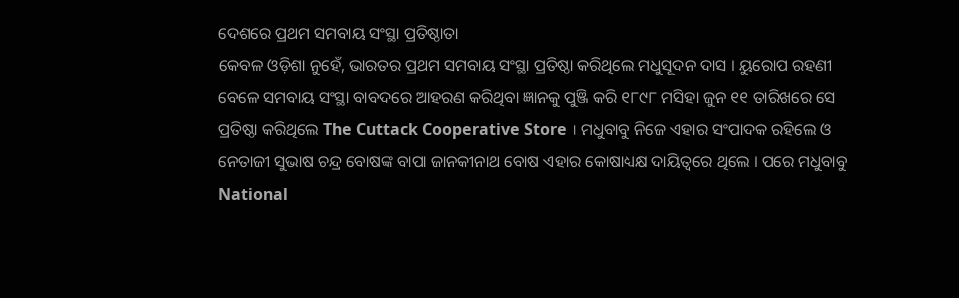ଦେଶରେ ପ୍ରଥମ ସମବାୟ ସଂସ୍ଥା ପ୍ରତିଷ୍ଠାତା
କେବଳ ଓଡ଼ିଶା ନୁହେଁ, ଭାରତର ପ୍ରଥମ ସମବାୟ ସଂସ୍ଥା ପ୍ରତିଷ୍ଠା କରିଥିଲେ ମଧୁସୂଦନ ଦାସ । ୟୁରୋପ ରହଣୀ ବେଳେ ସମବାୟ ସଂସ୍ଥା ବାବଦରେ ଆହରଣ କରିଥିବା ଜ୍ଞାନକୁ ପୁଞ୍ଜି କରି ୧୮୯୮ ମସିହା ଜୁନ ୧୧ ତାରିଖରେ ସେ ପ୍ରତିଷ୍ଠା କରିଥିଲେ The Cuttack Cooperative Store । ମଧୁବାବୁ ନିଜେ ଏହାର ସଂପାଦକ ରହିଲେ ଓ ନେତାଜୀ ସୁଭାଷ ଚନ୍ଦ୍ର ବୋଷଙ୍କ ବାପା ଜାନକୀନାଥ ବୋଷ ଏହାର କୋଷାଧ୍ୟକ୍ଷ ଦାୟିତ୍ୱରେ ଥିଲେ । ପରେ ମଧୁବାବୁ National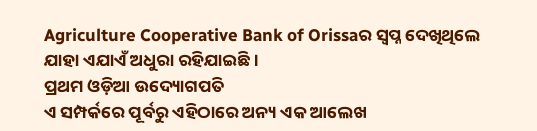Agriculture Cooperative Bank of Orissaର ସ୍ୱପ୍ନ ଦେଖିଥିଲେ ଯାହା ଏଯାଏଁ ଅଧୁରା ରହିଯାଇଛି ।
ପ୍ରଥମ ଓଡ଼ିଆ ଉଦ୍ୟୋଗପତି
ଏ ସମ୍ପର୍କରେ ପୂର୍ବରୁ ଏହିଠାରେ ଅନ୍ୟ ଏକ ଆଲେଖ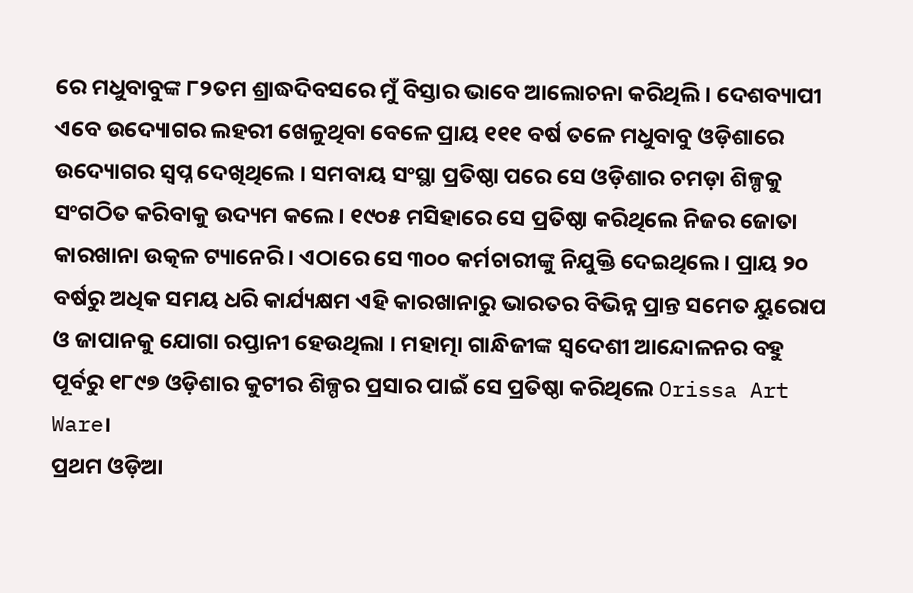ରେ ମଧୁବାବୁଙ୍କ ୮୨ତମ ଶ୍ରାଦ୍ଧଦିବସରେ ମୁଁ ବିସ୍ତାର ଭାବେ ଆଲୋଚନା କରିଥିଲି । ଦେଶବ୍ୟାପୀ ଏବେ ଉଦ୍ୟୋଗର ଲହରୀ ଖେଳୁଥିବା ବେଳେ ପ୍ରାୟ ୧୧୧ ବର୍ଷ ତଳେ ମଧୁବାବୁ ଓଡ଼ିଶାରେ ଉଦ୍ୟୋଗର ସ୍ୱପ୍ନ ଦେଖିଥିଲେ । ସମବାୟ ସଂସ୍ଥା ପ୍ରତିଷ୍ଠା ପରେ ସେ ଓଡ଼ିଶାର ଚମଡ଼ା ଶିଳ୍ପକୁ ସଂଗଠିତ କରିବାକୁ ଉଦ୍ୟମ କଲେ । ୧୯୦୫ ମସିହାରେ ସେ ପ୍ରତିଷ୍ଠା କରିଥିଲେ ନିଜର ଜୋତା କାରଖାନା ଉତ୍କଳ ଟ୍ୟାନେରି । ଏଠାରେ ସେ ୩୦୦ କର୍ମଚାରୀଙ୍କୁ ନିଯୁକ୍ତି ଦେଇଥିଲେ । ପ୍ରାୟ ୨୦ ବର୍ଷରୁ ଅଧିକ ସମୟ ଧରି କାର୍ଯ୍ୟକ୍ଷମ ଏହି କାରଖାନାରୁ ଭାରତର ବିଭିନ୍ନ ପ୍ରାନ୍ତ ସମେତ ୟୁରୋପ ଓ ଜାପାନକୁ ଯୋଗା ରପ୍ତାନୀ ହେଉଥିଲା । ମହାତ୍ମା ଗାନ୍ଧିଜୀଙ୍କ ସ୍ୱଦେଶୀ ଆନ୍ଦୋଳନର ବହୁ ପୂର୍ବରୁ ୧୮୯୭ ଓଡ଼ିଶାର କୁଟୀର ଶିଳ୍ପର ପ୍ରସାର ପାଇଁ ସେ ପ୍ରତିଷ୍ଠା କରିଥିଲେ Orissa Art Ware।
ପ୍ରଥମ ଓଡ଼ିଆ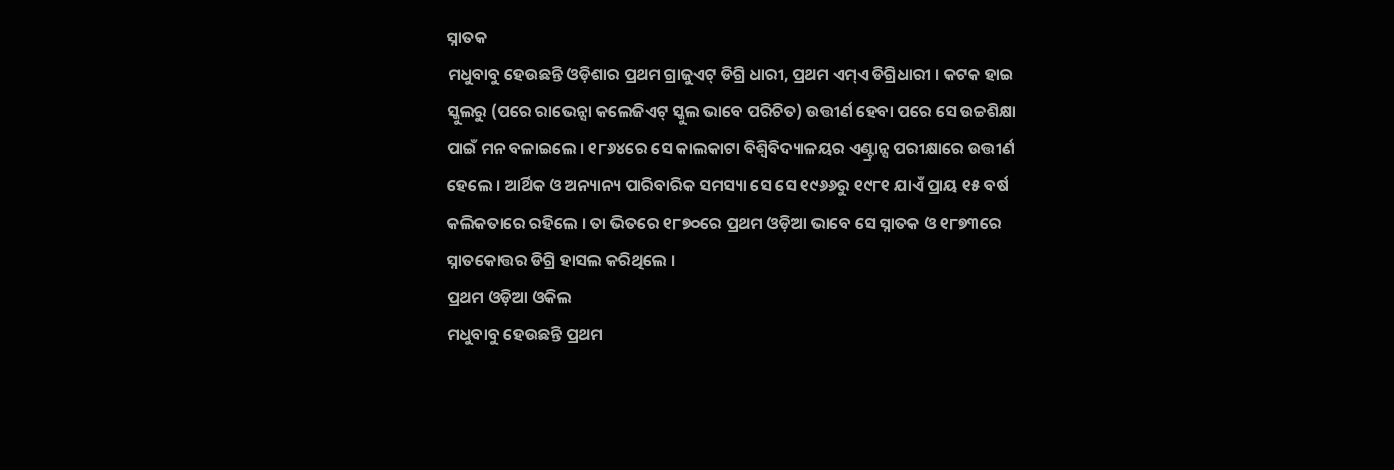ସ୍ନାତକ
ମଧୁବାବୁ ହେଉଛନ୍ତି ଓଡ଼ିଶାର ପ୍ରଥମ ଗ୍ରାଜୁଏଟ୍ ଡିଗ୍ରି ଧାରୀ, ପ୍ରଥମ ଏମ୍ଏ ଡିଗ୍ରିଧାରୀ । କଟକ ହାଇ ସ୍କୁଲରୁ (ପରେ ରାଭେନ୍ସା କଲେଜିଏଟ୍ ସ୍କୁଲ ଭାବେ ପରିଚିତ) ଉତ୍ତୀର୍ଣ ହେବା ପରେ ସେ ଉଚ୍ଚଶିକ୍ଷା ପାଇଁ ମନ ବଳାଇଲେ । ୧୮୬୪ରେ ସେ କାଲକାଟା ବିଶ୍ୱିବିଦ୍ୟାଳୟର ଏଣ୍ଟ୍ରାନ୍ସ ପରୀକ୍ଷାରେ ଉତ୍ତୀର୍ଣ ହେଲେ । ଆର୍ଥିକ ଓ ଅନ୍ୟାନ୍ୟ ପାରିବାରିକ ସମସ୍ୟା ସେ ସେ ୧୯୬୬ରୁ ୧୯୮୧ ଯାଏଁ ପ୍ରାୟ ୧୫ ବର୍ଷ କଲିକତାରେ ରହିଲେ । ତା ଭିତରେ ୧୮୭୦ରେ ପ୍ରଥମ ଓଡ଼ିଆ ଭାବେ ସେ ସ୍ନାତକ ଓ ୧୮୭୩ରେ ସ୍ନାତକୋତ୍ତର ଡିଗ୍ରି ହାସଲ କରିଥିଲେ ।
ପ୍ରଥମ ଓଡ଼ିଆ ଓକିଲ
ମଧୁବାବୁ ହେଉଛନ୍ତି ପ୍ରଥମ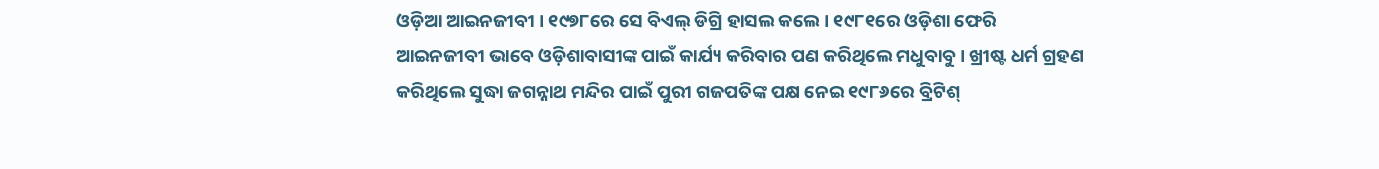ଓଡ଼ିଆ ଆଇନଜୀବୀ । ୧୯୭୮ରେ ସେ ବିଏଲ୍ ଡିଗ୍ରି ହାସଲ କଲେ । ୧୯୮୧ରେ ଓଡ଼ିଶା ଫେରି ଆଇନଜୀବୀ ଭାବେ ଓଡ଼ିଶାବାସୀଙ୍କ ପାଇଁ କାର୍ଯ୍ୟ କରିବାର ପଣ କରିଥିଲେ ମଧୁବାବୁ । ଖ୍ରୀଷ୍ଟ ଧର୍ମ ଗ୍ରହଣ କରିଥିଲେ ସୁଦ୍ଧା ଜଗନ୍ନାଥ ମନ୍ଦିର ପାଇଁ ପୁରୀ ଗଜପତିଙ୍କ ପକ୍ଷ ନେଇ ୧୯୮୬ରେ ବ୍ରିଟିଶ୍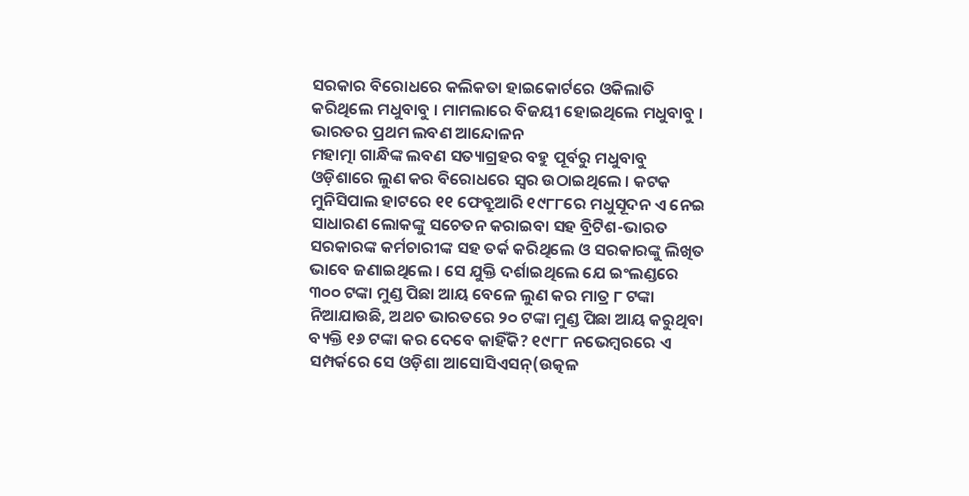ସରକାର ବିରୋଧରେ କଲିକତା ହାଇକୋର୍ଟରେ ଓକିଲାତି କରିଥିଲେ ମଧୁବାବୁ । ମାମଲାରେ ବିଜୟୀ ହୋଇଥିଲେ ମଧୁବାବୁ ।
ଭାରତର ପ୍ରଥମ ଲବଣ ଆନ୍ଦୋଳନ
ମହାତ୍ମା ଗାନ୍ଧିଙ୍କ ଲବଣ ସତ୍ୟାଗ୍ରହର ବହୁ ପୂର୍ବରୁ ମଧୁବାବୁ ଓଡ଼ିଶାରେ ଲୁଣ କର ବିରୋଧରେ ସ୍ୱର ଉଠାଇଥିଲେ । କଟକ ମୁନିସିପାଲ ହାଟରେ ୧୧ ଫେବ୍ରୁଆରି ୧୯୮୮ରେ ମଧୁସୂଦନ ଏ ନେଇ ସାଧାରଣ ଲୋକଙ୍କୁ ସଚେତନ କରାଇବା ସହ ବ୍ରିଟିଶ-ଭାରତ ସରକାରଙ୍କ କର୍ମଚାରୀଙ୍କ ସହ ତର୍କ କରିଥିଲେ ଓ ସରକାରଙ୍କୁ ଲିଖିତ ଭାବେ ଜଣାଇଥିଲେ । ସେ ଯୁକ୍ତି ଦର୍ଶାଇଥିଲେ ଯେ ଇଂଲଣ୍ଡରେ ୩୦୦ ଟଙ୍କା ମୁଣ୍ଡ ପିଛା ଆୟ ବେଳେ ଲୁଣ କର ମାତ୍ର ୮ ଟଙ୍କା ନିଆଯାଉଛି, ଅଥଚ ଭାରତରେ ୨୦ ଟଙ୍କା ମୁଣ୍ଡ ପିଛା ଆୟ କରୁଥିବା ବ୍ୟକ୍ତି ୧୬ ଟଙ୍କା କର ଦେବେ କାହିଁକି? ୧୯୮୮ ନଭେମ୍ବରରେ ଏ ସମ୍ପର୍କରେ ସେ ଓଡ଼ିଶା ଆସୋସିଏସନ୍(ଉତ୍କଳ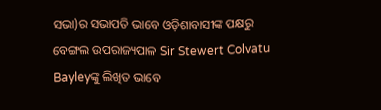ସଭା)ର ସଭାପତି ଭାବେ ଓଡ଼ିଶାବାସୀଙ୍କ ପକ୍ଷରୁ ବେଙ୍ଗଲ ଉପରାଜ୍ୟପାଳ Sir Stewert Colvatu Bayleyଙ୍କୁ ଲିଖିତ ଭାବେ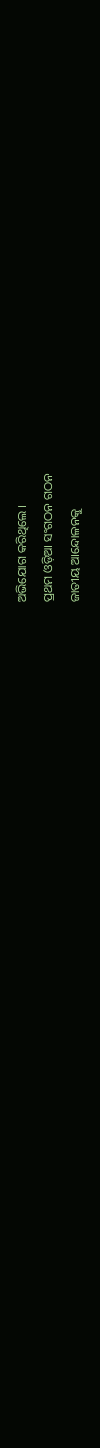ଅଭିଯୋଗ କରିଥିଲେ ।
ପ୍ରଥମ ଓଡ଼ିଆ ସଂଗଠନ ଗଠନ
ଜାତୀୟ ଆନ୍ଦୋଳନକୁ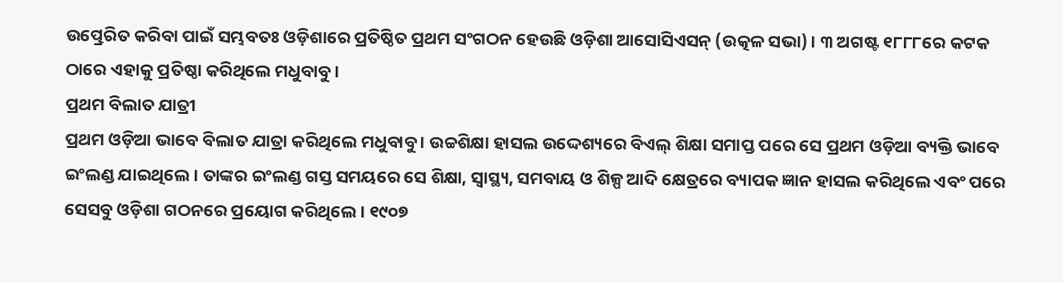ଉତ୍ପ୍ରେରିତ କରିବା ପାଇଁ ସମ୍ଭବତଃ ଓଡ଼ିଶାରେ ପ୍ରତିଷ୍ଠିତ ପ୍ରଥମ ସଂଗଠନ ହେଉଛି ଓଡ଼ିଶା ଆସୋସିଏସନ୍ (ଉତ୍କଳ ସଭା) । ୩ ଅଗଷ୍ଟ ୧୮୮୮ରେ କଟକ ଠାରେ ଏହାକୁ ପ୍ରତିଷ୍ଠା କରିଥିଲେ ମଧୁବାବୁ ।
ପ୍ରଥମ ବିଲାତ ଯାତ୍ରୀ
ପ୍ରଥମ ଓଡ଼ିଆ ଭାବେ ବିଲାତ ଯାତ୍ରା କରିଥିଲେ ମଧୁବାବୁ । ଉଚ୍ଚଶିକ୍ଷା ହାସଲ ଉଦ୍ଦେଶ୍ୟରେ ବିଏଲ୍ ଶିକ୍ଷା ସମାପ୍ତ ପରେ ସେ ପ୍ରଥମ ଓଡ଼ିଆ ବ୍ୟକ୍ତି ଭାବେ ଇଂଲଣ୍ଡ ଯାଇଥିଲେ । ତାଙ୍କର ଇଂଲଣ୍ଡ ଗସ୍ତ ସମୟରେ ସେ ଶିକ୍ଷା, ସ୍ୱାସ୍ଥ୍ୟ, ସମବାୟ ଓ ଶିଳ୍ପ ଆଦି କ୍ଷେତ୍ରରେ ବ୍ୟାପକ ଜ୍ଞାନ ହାସଲ କରିଥିଲେ ଏବଂ ପରେ ସେସବୁ ଓଡ଼ିଶା ଗଠନରେ ପ୍ରୟୋଗ କରିଥିଲେ । ୧୯୦୭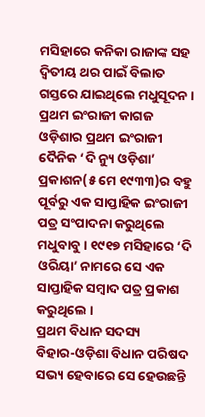ମସିହାରେ କନିକା ରାଜାଙ୍କ ସହ ଦ୍ୱିତୀୟ ଥର ପାଇଁ ବିଲାତ ଗସ୍ତରେ ଯାଇଥିଲେ ମଧୁସୂଦନ ।
ପ୍ରଥମ ଇଂରାଜୀ କାଗଜ
ଓଡ଼ିଶାର ପ୍ରଥମ ଇଂରାଜୀ ଦୈନିକ ‘ଦି ନ୍ୟୁ ଓଡ଼ିଶା’ ପ୍ରକାଶନ(୫ ମେ ୧୯୩୩)ର ବହୁ ପୂର୍ବରୁ ଏକ ସାପ୍ତାହିକ ଇଂରାଜୀ ପତ୍ର ସଂପାଦନା କରୁଥିଲେ ମଧୁବାବୁ । ୧୯୧୭ ମସିହାରେ ‘ଦି ଓରିୟା’ ନାମରେ ସେ ଏକ ସାପ୍ତାହିକ ସମ୍ବାଦ ପତ୍ର ପ୍ରକାଶ କରୁଥିଲେ ।
ପ୍ରଥମ ବିଧାନ ସଦସ୍ୟ
ବିହାର-ଓଡ଼ିଶା ବିଧାନ ପରିଷଦ ସଭ୍ୟ ହେବାରେ ସେ ହେଉଛନ୍ତି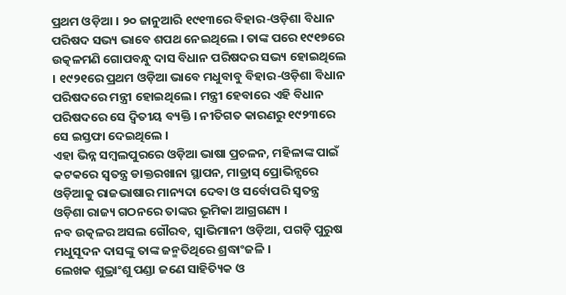ପ୍ରଥମ ଓଡ଼ିଆ । ୨୦ ଜାନୁଆରି ୧୯୧୩ରେ ବିହାର-ଓଡ଼ିଶା ବିଧାନ ପରିଷଦ ସଭ୍ୟ ଭାବେ ଶପଥ ନେଇଥିଲେ । ତାଙ୍କ ପରେ ୧୯୧୭ରେ ଉତ୍କଳମଣି ଗୋପବନ୍ଧୁ ଦାସ ବିଧାନ ପରିଷଦର ସଭ୍ୟ ହୋଇଥିଲେ । ୧୯୨୧ରେ ପ୍ରଥମ ଓଡ଼ିଆ ଭାବେ ମଧୁବାବୁ ବିହାର-ଓଡ଼ିଶା ବିଧାନ ପରିଷଦରେ ମନ୍ତ୍ରୀ ହୋଇଥିଲେ । ମନ୍ତ୍ରୀ ହେବାରେ ଏହି ବିଧାନ ପରିଷଦରେ ସେ ଦ୍ୱିତୀୟ ବ୍ୟକ୍ତି । ନୀତିଗତ କାରଣରୁ ୧୯୨୩ରେ ସେ ଇସ୍ତଫା ଦେଇଥିଲେ ।
ଏହା ଭିନ୍ନ ସମ୍ବଲପୁରରେ ଓଡ଼ିଆ ଭାଷା ପ୍ରଚଳନ, ମହିଳାଙ୍କ ପାଇଁ କଟକରେ ସ୍ୱତନ୍ତ୍ର ଡାକ୍ତରଖାନା ସ୍ଥାପନ, ମାଡ୍ରାସ୍ ପ୍ରୋଭିନ୍ସରେ ଓଡ଼ିଆକୁ ରାଜଭାଷାର ମାନ୍ୟଦା ଦେବା ଓ ସର୍ବୋପରି ସ୍ୱତନ୍ତ୍ର ଓଡ଼ିଶା ରାଜ୍ୟ ଗଠନରେ ତାଙ୍କର ଭୂମିକା ଆଗ୍ରଗଣ୍ୟ ।
ନବ ଉତ୍କଳର ଅସଲ ଗୌରବ, ସ୍ୱାଭିମାନୀ ଓଡ଼ିଆ, ପଗଡ଼ି ପୁରୁଷ ମଧୁସୂଦନ ଦାସଙ୍କୁ ତାଙ୍କ ଜନ୍ମତିଥିରେ ଶ୍ରଦ୍ଧାଂଜଳି ।
ଲେଖକ ଶୁଭ୍ରାଂଶୁ ପଣ୍ଡା ଜଣେ ସାହିତ୍ୟିକ ଓ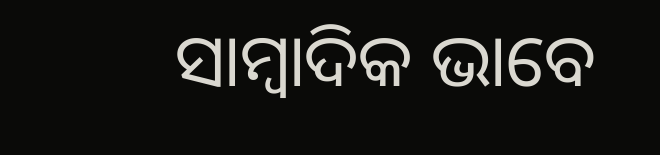ସାମ୍ବାଦିକ ଭାବେ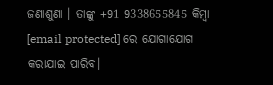ଜଣାଶୁଣା । ତାଙ୍କୁ +91 9338655845 କିମ୍ବା [email protected] ରେ ଯୋଗାଯୋଗ କରାଯାଇ ପାରିବ।